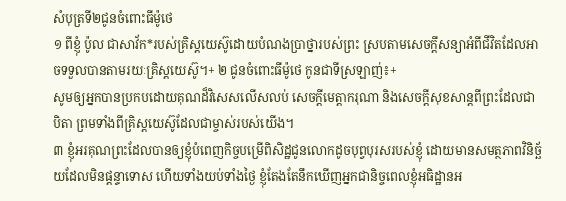សំបុត្រទី២ជូនចំពោះធីម៉ូថេ
១ ពីខ្ញុំ ប៉ូល ជាសាវ័ក*របស់គ្រិស្តយេស៊ូដោយបំណងប្រាថ្នារបស់ព្រះ ស្របតាមសេចក្ដីសន្យាអំពីជីវិតដែលអាចទទួលបានតាមរយៈគ្រិស្តយេស៊ូ។+ ២ ជូនចំពោះធីម៉ូថេ កូនជាទីស្រឡាញ់៖+
សូមឲ្យអ្នកបានប្រកបដោយគុណដ៏វិសេសលើសលប់ សេចក្ដីមេត្តាករុណា និងសេចក្ដីសុខសាន្តពីព្រះដែលជាបិតា ព្រមទាំងពីគ្រិស្តយេស៊ូដែលជាម្ចាស់របស់យើង។
៣ ខ្ញុំអរគុណព្រះដែលបានឲ្យខ្ញុំបំពេញកិច្ចបម្រើពិសិដ្ឋជូនលោកដូចបុព្វបុរសរបស់ខ្ញុំ ដោយមានសមត្ថភាពវិនិច្ឆ័យដែលមិនផ្ដន្ទាទោស ហើយទាំងយប់ទាំងថ្ងៃ ខ្ញុំតែងតែនឹកឃើញអ្នកជានិច្ចពេលខ្ញុំអធិដ្ឋានអ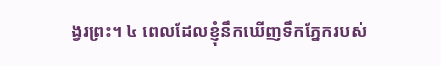ង្វរព្រះ។ ៤ ពេលដែលខ្ញុំនឹកឃើញទឹកភ្នែករបស់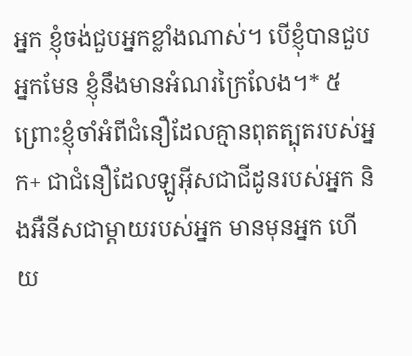អ្នក ខ្ញុំចង់ជួបអ្នកខ្លាំងណាស់។ បើខ្ញុំបានជួបអ្នកមែន ខ្ញុំនឹងមានអំណរក្រៃលែង។* ៥ ព្រោះខ្ញុំចាំអំពីជំនឿដែលគ្មានពុតត្បុតរបស់អ្នក+ ជាជំនឿដែលឡូអ៊ីសជាជីដូនរបស់អ្នក និងអឺនីសជាម្ដាយរបស់អ្នក មានមុនអ្នក ហើយ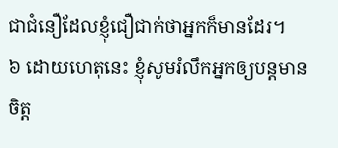ជាជំនឿដែលខ្ញុំជឿជាក់ថាអ្នកក៏មានដែរ។
៦ ដោយហេតុនេះ ខ្ញុំសូមរំលឹកអ្នកឲ្យបន្តមានចិត្ត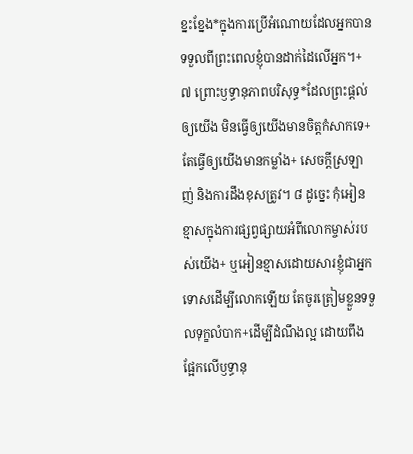ខ្នះខ្នែង*ក្នុងការប្រើអំណោយដែលអ្នកបានទទួលពីព្រះពេលខ្ញុំបានដាក់ដៃលើអ្នក។+ ៧ ព្រោះឫទ្ធានុភាពបរិសុទ្ធ*ដែលព្រះផ្ដល់ឲ្យយើង មិនធ្វើឲ្យយើងមានចិត្តកំសាកទេ+ តែធ្វើឲ្យយើងមានកម្លាំង+ សេចក្ដីស្រឡាញ់ និងការដឹងខុសត្រូវ។ ៨ ដូច្នេះ កុំអៀនខ្មាសក្នុងការផ្សព្វផ្សាយអំពីលោកម្ចាស់របស់យើង+ ឬអៀនខ្មាសដោយសារខ្ញុំជាអ្នកទោសដើម្បីលោកឡើយ តែចូរត្រៀមខ្លួនទទួលទុក្ខលំបាក+ដើម្បីដំណឹងល្អ ដោយពឹងផ្អែកលើឫទ្ធានុ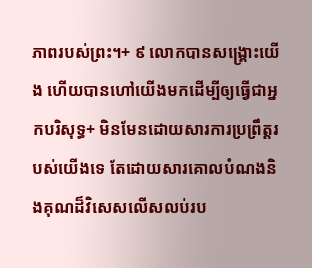ភាពរបស់ព្រះ។+ ៩ លោកបានសង្គ្រោះយើង ហើយបានហៅយើងមកដើម្បីឲ្យធ្វើជាអ្នកបរិសុទ្ធ+ មិនមែនដោយសារការប្រព្រឹត្តរបស់យើងទេ តែដោយសារគោលបំណងនិងគុណដ៏វិសេសលើសលប់រប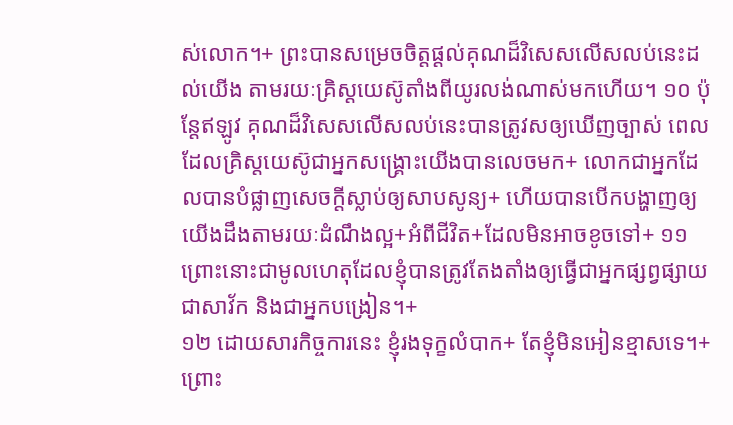ស់លោក។+ ព្រះបានសម្រេចចិត្តផ្ដល់គុណដ៏វិសេសលើសលប់នេះដល់យើង តាមរយៈគ្រិស្តយេស៊ូតាំងពីយូរលង់ណាស់មកហើយ។ ១០ ប៉ុន្តែឥឡូវ គុណដ៏វិសេសលើសលប់នេះបានត្រូវសឲ្យឃើញច្បាស់ ពេលដែលគ្រិស្តយេស៊ូជាអ្នកសង្គ្រោះយើងបានលេចមក+ លោកជាអ្នកដែលបានបំផ្លាញសេចក្ដីស្លាប់ឲ្យសាបសូន្យ+ ហើយបានបើកបង្ហាញឲ្យយើងដឹងតាមរយៈដំណឹងល្អ+អំពីជីវិត+ដែលមិនអាចខូចទៅ+ ១១ ព្រោះនោះជាមូលហេតុដែលខ្ញុំបានត្រូវតែងតាំងឲ្យធ្វើជាអ្នកផ្សព្វផ្សាយ ជាសាវ័ក និងជាអ្នកបង្រៀន។+
១២ ដោយសារកិច្ចការនេះ ខ្ញុំរងទុក្ខលំបាក+ តែខ្ញុំមិនអៀនខ្មាសទេ។+ ព្រោះ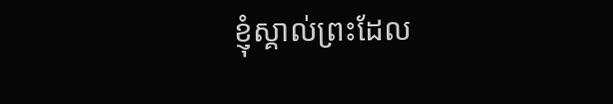ខ្ញុំស្គាល់ព្រះដែល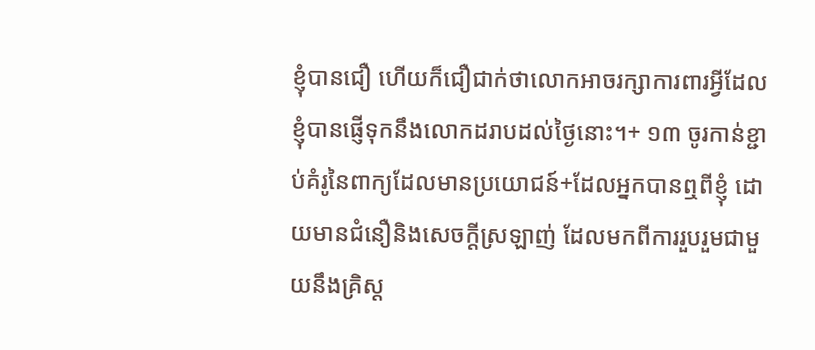ខ្ញុំបានជឿ ហើយក៏ជឿជាក់ថាលោកអាចរក្សាការពារអ្វីដែលខ្ញុំបានផ្ញើទុកនឹងលោកដរាបដល់ថ្ងៃនោះ។+ ១៣ ចូរកាន់ខ្ជាប់គំរូនៃពាក្យដែលមានប្រយោជន៍+ដែលអ្នកបានឮពីខ្ញុំ ដោយមានជំនឿនិងសេចក្ដីស្រឡាញ់ ដែលមកពីការរួបរួមជាមួយនឹងគ្រិស្ត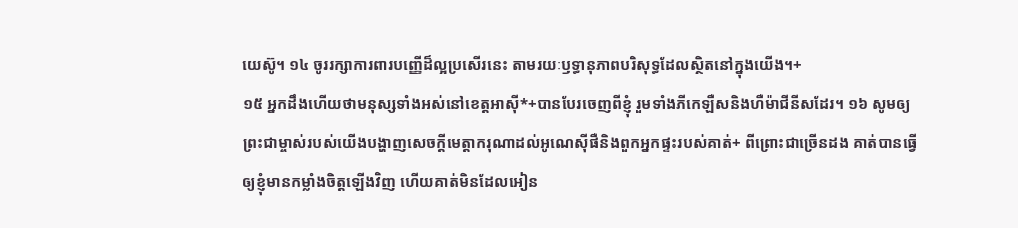យេស៊ូ។ ១៤ ចូររក្សាការពារបញ្ញើដ៏ល្អប្រសើរនេះ តាមរយៈឫទ្ធានុភាពបរិសុទ្ធដែលស្ថិតនៅក្នុងយើង។+
១៥ អ្នកដឹងហើយថាមនុស្សទាំងអស់នៅខេត្តអាស៊ី*+បានបែរចេញពីខ្ញុំ រួមទាំងភីកេឡឺសនិងហឺម៉ាជីនីសដែរ។ ១៦ សូមឲ្យព្រះជាម្ចាស់របស់យើងបង្ហាញសេចក្ដីមេត្តាករុណាដល់អូណេស៊ីផឺនិងពួកអ្នកផ្ទះរបស់គាត់+ ពីព្រោះជាច្រើនដង គាត់បានធ្វើឲ្យខ្ញុំមានកម្លាំងចិត្តឡើងវិញ ហើយគាត់មិនដែលអៀន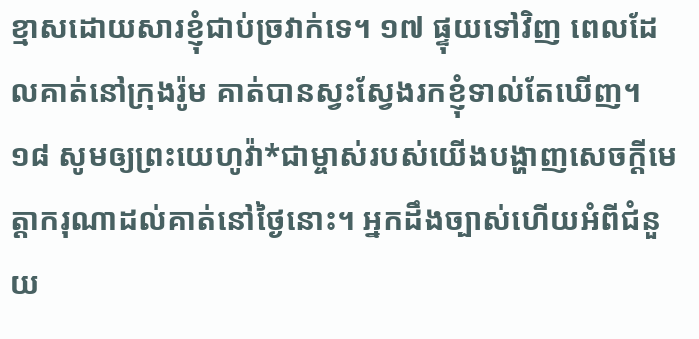ខ្មាសដោយសារខ្ញុំជាប់ច្រវាក់ទេ។ ១៧ ផ្ទុយទៅវិញ ពេលដែលគាត់នៅក្រុងរ៉ូម គាត់បានស្វះស្វែងរកខ្ញុំទាល់តែឃើញ។ ១៨ សូមឲ្យព្រះយេហូវ៉ា*ជាម្ចាស់របស់យើងបង្ហាញសេចក្ដីមេត្តាករុណាដល់គាត់នៅថ្ងៃនោះ។ អ្នកដឹងច្បាស់ហើយអំពីជំនួយ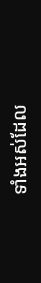ទាំងអស់ដែល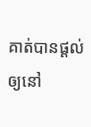គាត់បានផ្ដល់ឲ្យនៅ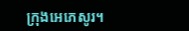ក្រុងអេភេសូរ។